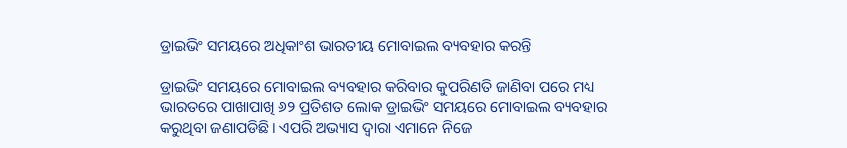ଡ୍ରାଇଭିଂ ସମୟରେ ଅଧିକାଂଶ ଭାରତୀୟ ମୋବାଇଲ ବ୍ୟବହାର କରନ୍ତି

ଡ୍ରାଇଭିଂ ସମୟରେ ମୋବାଇଲ ବ୍ୟବହାର କରିବାର କୁପରିଣତି ଜାଣିବା ପରେ ମଧ୍ୟ ଭାରତରେ ପାଖାପାଖି ୬୨ ପ୍ରତିଶତ ଲୋକ ଡ୍ରାଇଭିଂ ସମୟରେ ମୋବାଇଲ ବ୍ୟବହାର କରୁଥିବା ଜଣାପଡିଛି। ଏପରି ଅଭ୍ୟାସ ଦ୍ୱାରା ଏମାନେ ନିଜେ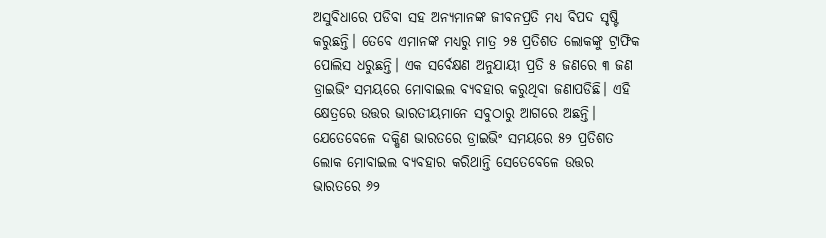ଅସୁବିଧାରେ ପଡିବା ସହ ଅନ୍ୟମାନଙ୍କ ଜୀବନପ୍ରତି ମଧ୍ୟ ବିପଦ ସୃଷ୍ଟି କରୁଛନ୍ତି। ତେବେ ଏମାନଙ୍କ ମଧ୍ୟରୁ ମାତ୍ର ୨୫ ପ୍ରତିଶତ ଲୋକଙ୍କୁ ଟ୍ରାଫିକ ପୋଲିସ ଧରୁଛନ୍ତି। ଏକ ସର୍ବେକ୍ଷଣ ଅନୁଯାୟୀ ପ୍ରତି ୫ ଜଣରେ ୩ ଜଣ ଡ୍ରାଇଭିଂ ସମୟରେ ମୋବାଇଲ ବ୍ୟବହାର କରୁଥିବା ଜଣାପଡିଛି। ଏହି କ୍ଷେତ୍ରରେ ଉତ୍ତର ଭାରତୀୟମାନେ ସବୁଠାରୁ ଆଗରେ ଅଛନ୍ତି। ଯେତେବେଳେ ଦକ୍ଷିଣ ଭାରତରେ ଡ୍ରାଇଭିଂ ସମୟରେ ୫୨ ପ୍ରତିଶତ ଲୋକ ମୋବାଇଲ ବ୍ୟବହାର କରିଥାନ୍ତି ସେତେବେଳେ ଉତ୍ତର ଭାରତରେ ୬୨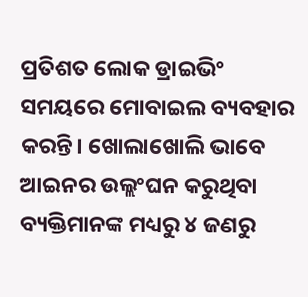ପ୍ରତିଶତ ଲୋକ ଡ୍ରାଇଭିଂ ସମୟରେ ମୋବାଇଲ ବ୍ୟବହାର କରନ୍ତି। ଖୋଲାଖୋଲି ଭାବେ ଆଇନର ଉଲ୍ଲଂଘନ କରୁଥିବା ବ୍ୟକ୍ତିମାନଙ୍କ ମଧ୍ୟରୁ ୪ ଜଣରୁ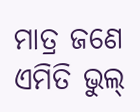ମାତ୍ର ଜଣେ ଏମିତି ଭୁଲ୍‌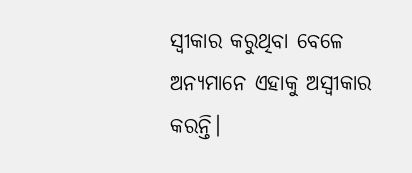ସ୍ବୀକାର କରୁଥିବା ବେଳେ ଅନ୍ୟମାନେ ଏହାକୁ ଅସ୍ବୀକାର କରନ୍ତି।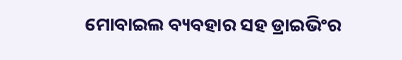ମୋବାଇଲ ବ୍ୟବହାର ସହ ଡ୍ରାଇଭିଂର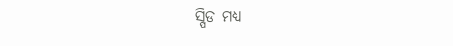ସ୍ପିଡ ମଧ୍ୟ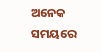ଅନେକ ସମୟରେ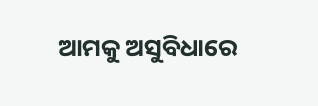ଆମକୁ ଅସୁବିଧାରେ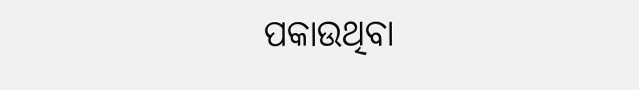ପକାଉଥିବା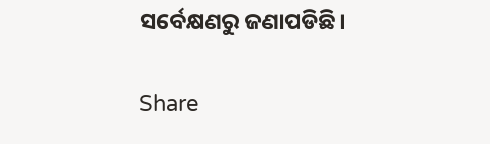ସର୍ବେକ୍ଷଣରୁ ଜଣାପଡିଛି।

Share